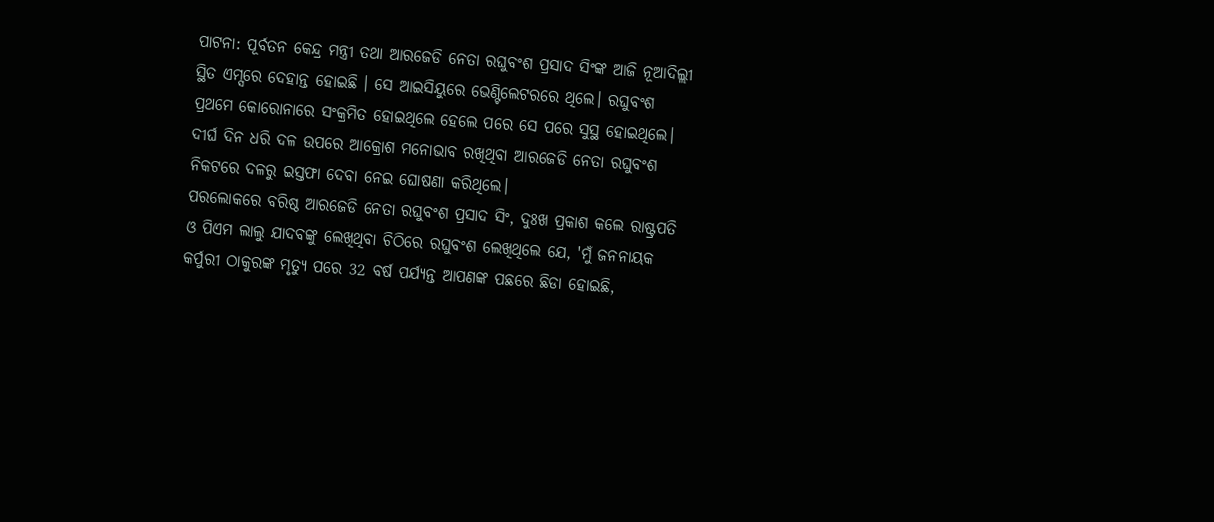ପାଟନା: ପୂର୍ବତନ କେନ୍ଦ୍ର ମନ୍ତ୍ରୀ ତଥା ଆରଜେଡି ନେତା ରଘୁବଂଶ ପ୍ରସାଦ ସିଂଙ୍କ ଆଜି ନୂଆଦିଲ୍ଲୀ ସ୍ଥିତ ଏମ୍ସରେ ଦେହାନ୍ତ ହୋଇଛି । ସେ ଆଇସିୟୁରେ ଭେଣ୍ଟିଲେଟରରେ ଥିଲେ। ରଘୁବଂଶ ପ୍ରଥମେ କୋରୋନାରେ ସଂକ୍ରମିତ ହୋଇଥିଲେ ହେଲେ ପରେ ସେ ପରେ ସୁସ୍ଥ ହୋଇଥିଲେ। ଦୀର୍ଘ ଦିନ ଧରି ଦଳ ଉପରେ ଆକ୍ରୋଶ ମନୋଭାବ ରଖିଥିବା ଆରଜେଡି ନେତା ରଘୁବଂଶ ନିକଟରେ ଦଳରୁ ଇସ୍ତଫା ଦେବା ନେଇ ଘୋଷଣା କରିଥିଲେ।
ପରଲୋକରେ ବରିଷ୍ଠ ଆରଜେଡି ନେତା ରଘୁବଂଶ ପ୍ରସାଦ ସିଂ, ଦୁଃଖ ପ୍ରକାଶ କଲେ ରାଷ୍ଟ୍ରପତି ଓ ପିଏମ ଲାଲୁ ଯାଦବଙ୍କୁ ଲେଖିଥିବା ଚିଠିରେ ରଘୁବଂଶ ଲେଖିଥିଲେ ଯେ, 'ମୁଁ ଜନନାୟକ କର୍ପୁରୀ ଠାକୁରଙ୍କ ମୃତ୍ୟୁ ପରେ 32 ବର୍ଷ ପର୍ଯ୍ୟନ୍ତ ଆପଣଙ୍କ ପଛରେ ଛିଡା ହୋଇଛି,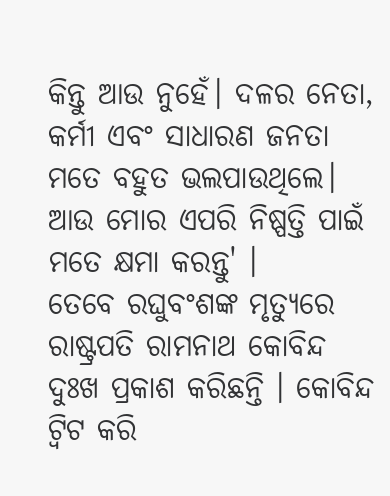କିନ୍ତୁ ଆଉ ନୁହେଁ। ଦଳର ନେତା, କର୍ମୀ ଏବଂ ସାଧାରଣ ଜନତା ମତେ ବହୁତ ଭଲପାଉଥିଲେ। ଆଉ ମୋର ଏପରି ନିଷ୍ପତ୍ତି ପାଇଁ ମତେ କ୍ଷମା କରନ୍ତୁ' ।
ତେବେ ରଘୁବଂଶଙ୍କ ମୃତ୍ୟୁରେ ରାଷ୍ଟ୍ରପତି ରାମନାଥ କୋବିନ୍ଦ ଦୁଃଖ ପ୍ରକାଶ କରିଛନ୍ତି । କୋବିନ୍ଦ ଟ୍ବିଟ କରି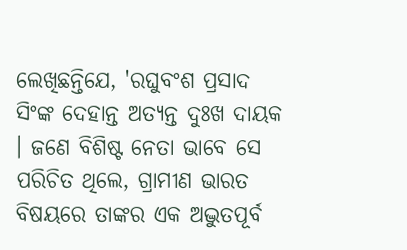ଲେଖିଛନ୍ତିଯେ, 'ରଘୁବଂଶ ପ୍ରସାଦ ସିଂଙ୍କ ଦେହାନ୍ତ ଅତ୍ୟନ୍ତ ଦୁଃଖ ଦାୟକ । ଜଣେ ବିଶିଷ୍ଟ ନେତା ଭାବେ ସେ ପରିଚିତ ଥିଲେ, ଗ୍ରାମୀଣ ଭାରତ ବିଷୟରେ ତାଙ୍କର ଏକ ଅଦ୍ଭୁତପୂର୍ବ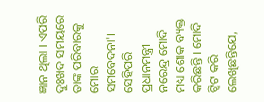ଜ୍ଞାନ ଥିଲା । ଏପରି ଦୁଃଖଦ ସମୟରେ ତାଙ୍କ ପରିବାରକୁ ମୋର ସମବେଦନା'।
ସେହିପରି ପ୍ରଧାନମନ୍ତ୍ରୀ ନରେନ୍ଦ୍ର ମୋଦି ମଧ୍ୟ ଶୋକ ବ୍ୟକ୍ତ କରିଛନ୍ତି । ମୋଦି ଟ୍ବିଟ କରି ଲେଖିଛନ୍ତିଯେ,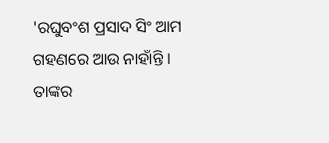'ରଘୁବଂଶ ପ୍ରସାଦ ସିଂ ଆମ ଗହଣରେ ଆଉ ନାହାଁନ୍ତି । ତାଙ୍କର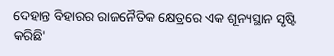ଦେହାନ୍ତ ବିହାରର ରାଜନୈତିକ କ୍ଷେତ୍ରରେ ଏକ ଶୂନ୍ୟସ୍ଥାନ ସୃଷ୍ଟି କରିଛି'